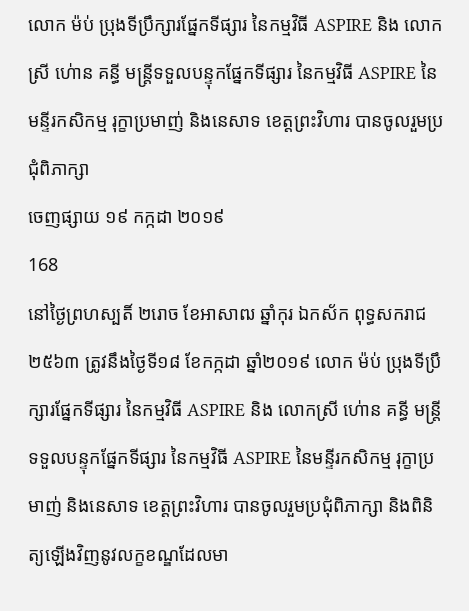លោក ម៉ប់ ប្រុងទីប្រឹក្សារផ្នែកទីផ្សារ នៃកម្មវិធី ASPIRE និង លោកស្រី ហ់ោន គន្ធី មន្រ្តីទទួលបន្ទុកផ្នែកទីផ្សារ នៃកម្មវិធី ASPIRE នៃមន្ទីរកសិកម្ម រុក្ខាប្រមាញ់ និងនេសាទ ខេត្តព្រះវិហារ បានចូលរួមប្រជុំពិភាក្សា
ចេញផ្សាយ ១៩ កក្កដា ២០១៩
168
នៅថ្ងៃព្រហស្បតិ៍ ២រោច ខែអាសាឍ ឆ្នាំកុរ ឯកស័ក ពុទ្ធសករាជ ២៥៦៣ ត្រូវនឹងថ្ងៃទី១៨ ខែកក្កដា ឆ្នាំ២០១៩ លោក ម៉ប់ ប្រុងទីប្រឹក្សារផ្នែកទីផ្សារ នៃកម្មវិធី ASPIRE និង លោកស្រី ហ់ោន គន្ធី មន្រ្តីទទួលបន្ទុកផ្នែកទីផ្សារ នៃកម្មវិធី ASPIRE នៃមន្ទីរកសិកម្ម រុក្ខាប្រមាញ់ និងនេសាទ ខេត្តព្រះវិហារ បានចូលរួមប្រជុំពិភាក្សា និងពិនិត្យឡើងវិញនូវលក្ខខណ្ឌដែលមា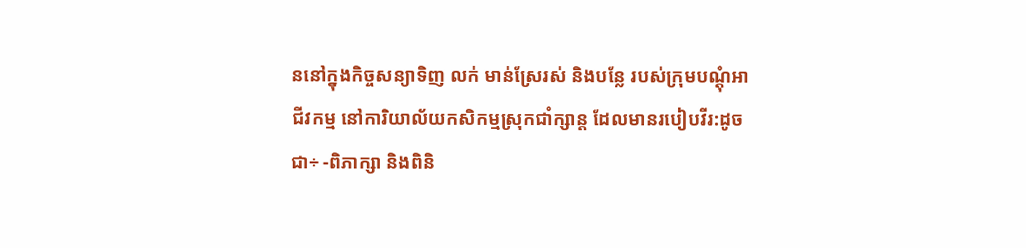ននៅក្នុងកិច្ចសន្យាទិញ លក់ មាន់ស្រែរស់ និងបន្លែ របស់ក្រុមបណ្តុំអាជីវកម្ម នៅការិយាល័យកសិកម្មស្រុកជាំក្សាន្ត ដែលមានរបៀបវីរ:ដូចជា÷ -ពិភាក្សា និងពិនិ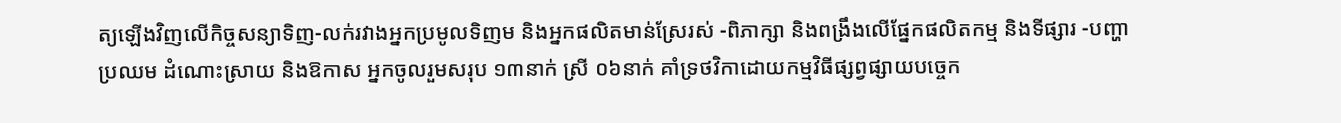ត្យឡើងវិញលើកិច្ចសន្យាទិញ-លក់រវាងអ្នកប្រមូលទិញម និងអ្នកផលិតមាន់ស្រែរស់ -ពិភាក្សា និងពង្រឹងលើផ្នែកផលិតកម្ម និងទីផ្សារ -បញ្ហាប្រឈម ដំណោះស្រាយ និងឱកាស អ្នកចូលរួមសរុប ១៣នាក់ ស្រី ០៦នាក់ គាំទ្រថវិកាដោយកម្មវិធីផ្សព្វផ្សាយបច្ចេក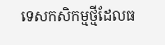ទេសកសិកម្មថ្មីដែលធ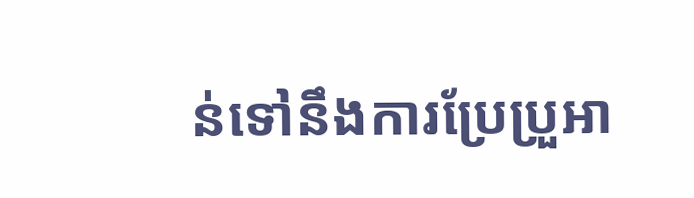ន់ទៅនឹងការប្រែប្រួអា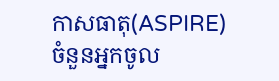កាសធាតុ(ASPIRE)
ចំនួនអ្នកចូល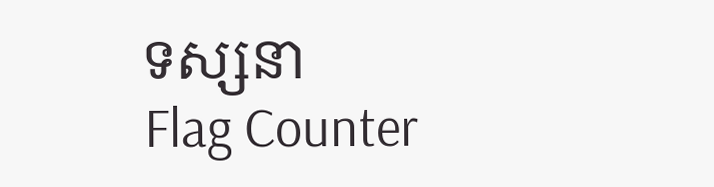ទស្សនា
Flag Counter